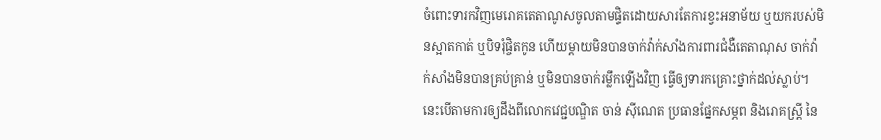ចំពោះទារកវិញមេរោគតេតាណូសចូលតាមផ្ទិតដោយសារតែការខ្វះអនាម័យ ឬយករបស់មិនស្អាតកាត់ ឬបិទរុំផ្ចិតកូន ហើយម្តាយមិនបានចាក់វ៉ាក់សាំងការពារជំងឺតេតាណុស ចាក់វ៉ាក់សាំងមិនបានគ្រប់គ្រាន់ ឬមិនបានចាក់រម្លឹកឡើងវិញ ធ្វើឲ្យទារកគ្រោះថ្នាក់ដល់ស្លាប់។ នេះបើតាមការឲ្យដឹងពីលោកវេជ្ជបណ្ឌិត ចាន់ ស៊ីណេត ប្រធានផ្នែកសម្ភព និងរោគស្ត្រី នៃ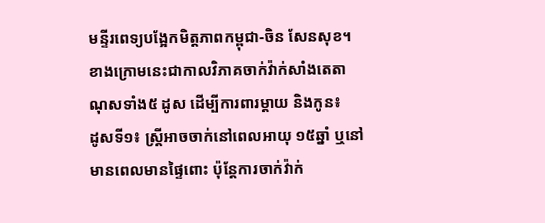មន្ទីរពេទ្យបង្អែកមិត្តភាពកម្ពុជា-ចិន សែនសុខ។
ខាងក្រោមនេះជាកាលវិភាគចាក់វ៉ាក់សាំងតេតាណុសទាំង៥ ដូស ដើម្បីការពារម្តាយ និងកូន៖
ដូសទី១៖ ស្ត្រីអាចចាក់នៅពេលអាយុ ១៥ឆ្នាំ ឬនៅមានពេលមានផ្ទៃពោះ ប៉ុន្តែការចាក់វ៉ាក់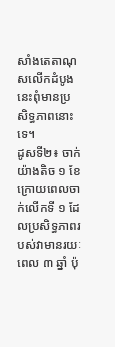សាំងតេតាណុសលើកដំបូងនេះពុំមានប្រសិទ្ធភាពនោះទេ។
ដូសទី២៖ ចាក់យ៉ាងតិច ១ ខែ ក្រោយពេលចាក់លើកទី ១ ដែលប្រសិទ្ធភាពរបស់វាមានរយៈពេល ៣ ឆ្នាំ ប៉ុ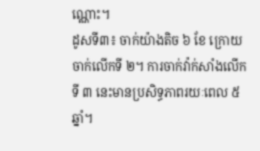ណ្ណោះ។
ដូសទី៣៖ ចាក់យ៉ាងតិច ៦ ខែ ក្រោយចាក់លើកទី ២។ ការចាក់វ៉ាក់សាំងលើកទី ៣ នេះមានប្រសិទ្ធភាពរយៈពេល ៥ ឆ្នាំ។